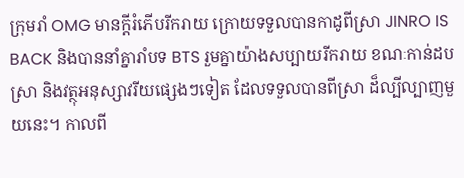ក្រុមរាំ OMG មានក្តីរំភើបរីករាយ ក្រោយទទួលបានកាដូពីស្រា JINRO IS BACK និងបាននាំគ្នារាំបទ BTS រួមគ្នាយ៉ាងសប្បាយរីករាយ ខណៈកាន់ដបស្រា និងវត្ថុអនុស្សាវរីយផ្សេងៗទៀត ដែលទទួលបានពីស្រា ដ៏ល្បីល្បាញមួយនេះ។ កាលពី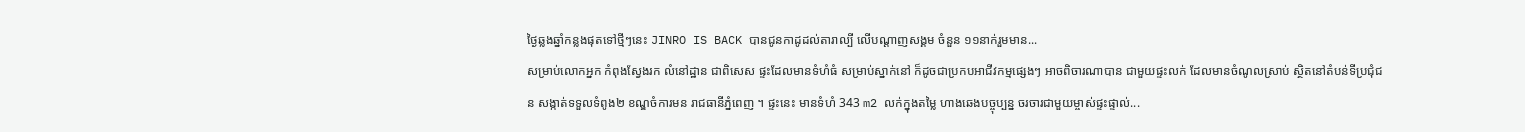ថ្ងៃឆ្លងឆ្នាំកន្លងផុតទៅថ្មីៗនេះ JINRO IS BACK បានជូនកាដូដល់តារាល្បី លើបណ្ដាញសង្គម ចំនួន ១១នាក់រួមមាន...
សម្រាប់លោកអ្នក កំពុងស្វែងរក លំនៅដ្ឋាន ជាពិសេស ផ្ទះដែលមានទំហំធំ សម្រាប់ស្នាក់នៅ ក៏ដូចជាប្រកបអាជីវកម្មផ្សេងៗ អាចពិចារណាបាន ជាមួយផ្ទះលក់ ដែលមានចំណូលស្រាប់ ស្ថិតនៅតំបន់ទីប្រជុំជន សង្កាត់ទទួលទំពូង២ ខណ្ឌចំការមន រាជធានីភ្នំពេញ ។ ផ្ទះនេះ មានទំហំ 343 m2 លក់ក្នុងតម្លៃ ហាងឆេងបច្ចុប្បន្ន ចរចារជាមួយម្ចាស់ផ្ទះផ្ទាល់...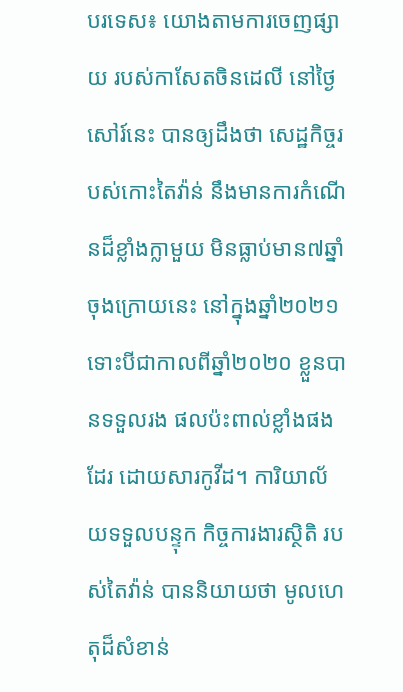បរទេស៖ យោងតាមការចេញផ្សាយ របស់កាសែតចិនដេលី នៅថ្ងៃសៅរ៍នេះ បានឲ្យដឹងថា សេដ្ឋកិច្ចរបស់កោះតៃវ៉ាន់ នឹងមានការកំណើនដ៏ខ្លាំងក្លាមួយ មិនធ្លាប់មាន៧ឆ្នាំ ចុងក្រោយនេះ នៅក្នុងឆ្នាំ២០២១ ទោះបីជាកាលពីឆ្នាំ២០២០ ខ្លួនបានទទួលរង ផលប៉ះពាល់ខ្លាំងផងដែរ ដោយសារកូវីដ។ ការិយាល័យទទួលបន្ទុក កិច្ចការងារស្ថិតិ របស់តៃវ៉ាន់ បាននិយាយថា មូលហេតុដ៏សំខាន់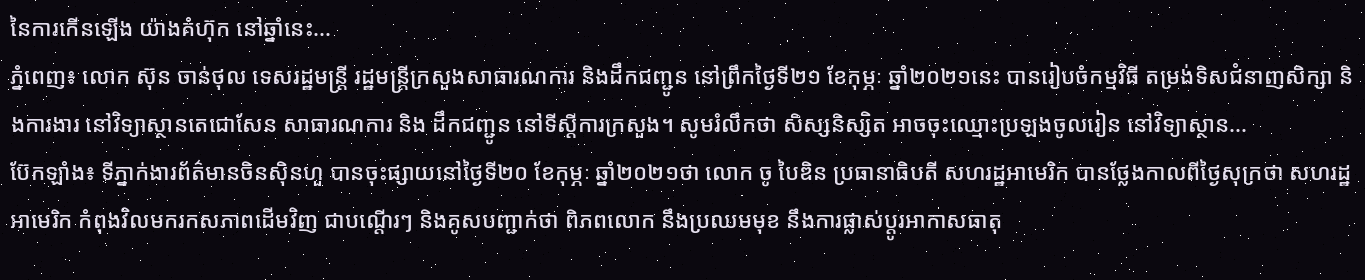នៃការកើនឡើង យ៉ាងគំហ៊ុក នៅឆ្នាំនេះ...
ភ្នំពេញ៖ លោក ស៊ុន ចាន់ថុល ទេសរដ្ឋមន្ដ្រី រដ្ឋមន្ដ្រីក្រសួងសាធារណការ និងដឹកជញ្ជូន នៅព្រឹកថ្ងៃទី២១ ខែកុម្ភៈ ឆ្នាំ២០២១នេះ បានរៀបចំកម្មវិធី តម្រង់ទិសជំនាញសិក្សា និងការងារ នៅវិទ្យាស្ថានតេជោសែន សាធារណការ និង ដឹកជញ្ជូន នៅទីស្ដីការក្រសួង។ សូមរំលឹកថា សិស្សនិស្សិត អាចចុះឈ្មោះប្រឡងចូលរៀន នៅវិទ្យាស្ថាន...
ប៊ែកឡាំង៖ ទីភ្នាក់ងារព័ត៌មានចិនស៊ិនហួ បានចុះផ្សាយនៅថ្ងៃទី២០ ខែកុម្ភៈ ឆ្នាំ២០២១ថា លោក ចូ បៃឌិន ប្រធានាធិបតី សហរដ្ឋអាមេរិក បានថ្លែងកាលពីថ្ងៃសុក្រថា សហរដ្ឋអាមេរិក កំពុងវិលមករកសភាពដើមវិញ ជាបណ្តើរៗ និងគូសបញ្ជាក់ថា ពិភពលោក នឹងប្រឈមមុខ នឹងការផ្លាស់ប្តូរអាកាសធាតុ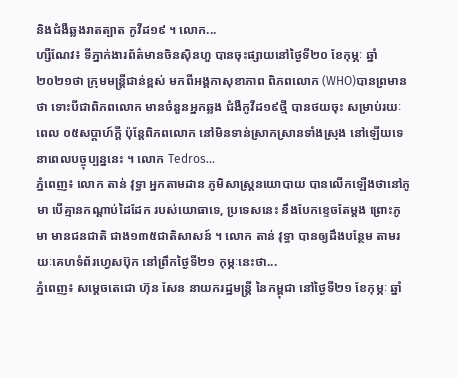និងជំងឺឆ្លងរាតត្បាត កូវីដ១៩ ។ លោក...
ហ្សឺណែវ៖ ទីភ្នាក់ងារព័ត៌មានចិនស៊ិនហួ បានចុះផ្សាយនៅថ្ងៃទី២០ ខែកុម្ភៈ ឆ្នាំ២០២១ថា ក្រុមមន្ត្រីជាន់ខ្ពស់ មកពីអង្គកាសុខាភាព ពិភពលោក (WHO)បានព្រមានថា ទោះបីជាពិភពលោក មានចំនួនអ្នកឆ្លង ជំងឺកូវីដ១៩ថ្មី បានថយចុះ សម្រាប់រយៈពេល ០៥សប្តាហ៍ក្តី ប៉ុន្តែពិភពលោក នៅមិនទាន់ស្រាកស្រានទាំងស្រុង នៅឡើយទេ នាពេលបច្ចុប្បន្ននេះ ។ លោក Tedros...
ភ្នំពេញ៖ លោក តាន់ វុទ្ធា អ្នកតាមដាន ភូមិសាស្រ្តនយោបាយ បានលើកឡើងថានៅភូមា បើគ្មានកណ្តាប់ដៃដែក របស់យោធាទេ, ប្រទេសនេះ នឹងបែកខ្ទេចតែម្តង ព្រោះភូមា មានជនជាតិ ជាង១៣៥ជាតិសាសន៍ ។ លោក តាន់ វុទ្ធា បានឲ្យដឹងបន្ថែម តាមរយៈគេហទំព័រហ្វេសប៊ុក នៅព្រឹកថ្ងៃទី២១ កុម្ភៈនេះថា...
ភ្នំពេញ៖ សម្តេចតេជោ ហ៊ុន សែន នាយករដ្ឋមន្រ្តី នៃកម្ពុជា នៅថ្ងៃទី២១ ខែកុម្ភៈ ឆ្នាំ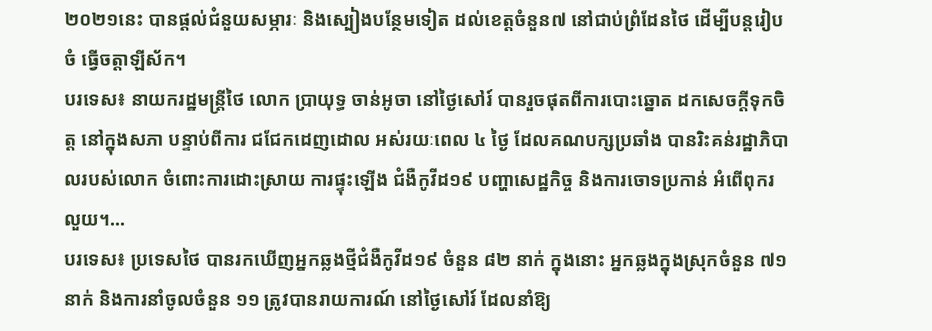២០២១នេះ បានផ្តល់ជំនួយសម្ភារៈ និងស្បៀងបន្ថែមទៀត ដល់ខេត្តចំនួន៧ នៅជាប់ព្រំដែនថៃ ដើម្បីបន្តរៀបចំ ធ្វើចត្តាឡីស័ក។
បរទេស៖ នាយករដ្ឋមន្រ្តីថៃ លោក ប្រាយុទ្ធ ចាន់អូចា នៅថ្ងៃសៅរ៍ បានរួចផុតពីការបោះឆ្នោត ដកសេចក្តីទុកចិត្ត នៅក្នុងសភា បន្ទាប់ពីការ ជជែកដេញដោល អស់រយៈពេល ៤ ថ្ងៃ ដែលគណបក្សប្រឆាំង បានរិះគន់រដ្ឋាភិបាលរបស់លោក ចំពោះការដោះស្រាយ ការផ្ទុះឡើង ជំងឺកូវីដ១៩ បញ្ហាសេដ្ឋកិច្ច និងការចោទប្រកាន់ អំពើពុករលួយ។...
បរទេស៖ ប្រទេសថៃ បានរកឃើញអ្នកឆ្លងថ្មីជំងឺកូវីដ១៩ ចំនួន ៨២ នាក់ ក្នុងនោះ អ្នកឆ្លងក្នុងស្រុកចំនួន ៧១នាក់ និងការនាំចូលចំនួន ១១ ត្រូវបានរាយការណ៍ នៅថ្ងៃសៅរ៍ ដែលនាំឱ្យ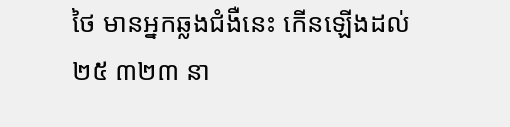ថៃ មានអ្នកឆ្លងជំងឺនេះ កើនឡើងដល់ ២៥ ៣២៣ នា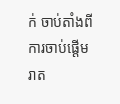ក់ ចាប់តាំងពីការចាប់ផ្តើម រាត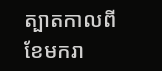ត្បាតកាលពីខែមករា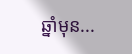ឆ្នាំមុន...